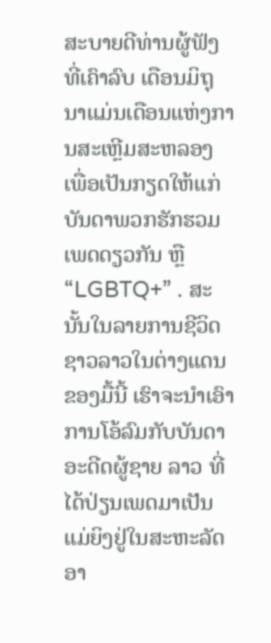ສະບາຍດີທ່ານຜູ້ຟັງທີ່ເຄົາລົບ ເດືອນມິຖຸນາແມ່ນເດືອນແຫ່ງການສະເຫຼີມສະຫລອງເພື່ອເປັນກຽດໃຫ້ແກ່ບັນດາພວກຮັກຮວມເພດດຽວກັນ ຫຼື “LGBTQ+” . ສະນັ້ນໃນລາຍການຊີວິດຊາວລາວໃນຕ່າງແດນຂອງມື້ນີ້ ເຮົາຈະນຳເອົາການໂອ້ລົມກັບບັນດາອະດີດຜູ້ຊາຍ ລາວ ທີ່ໄດ້ປ່ຽນເພດມາເປັນແມ່ຍິງຢູ່ໃນສະຫະລັດອາ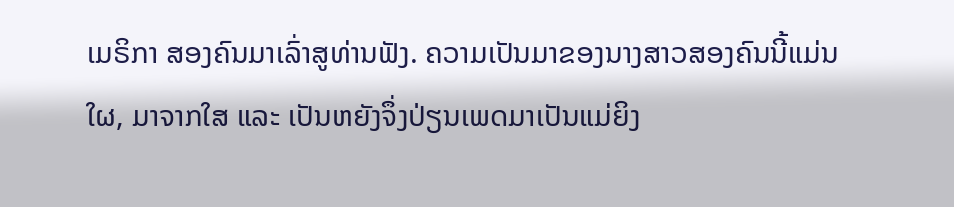ເມຣິກາ ສອງຄົນມາເລົ່າສູທ່ານຟັງ. ຄວາມເປັນມາຂອງນາງສາວສອງຄົນນີ້ແມ່ນໃຜ, ມາຈາກໃສ ແລະ ເປັນຫຍັງຈຶ່ງປ່ຽນເພດມາເປັນແມ່ຍິງ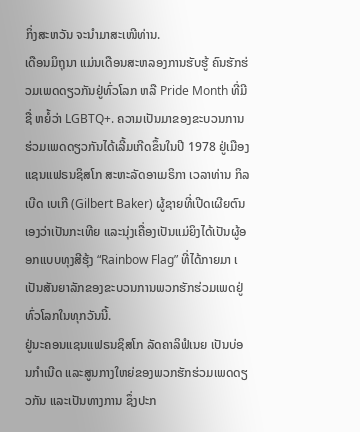ກິ່ງສະຫວັນ ຈະນຳມາສະເໜີທ່ານ.
ເດືອນມິຖຸນາ ແມ່ນເດືອນສະຫລອງການຮັບຮູ້ ຄົນຮັກຮ່ວມເພດດຽວກັນຢູ່ທົ່ວໂລກ ຫລື Pride Month ທີ່ມີຊື່ ຫຍໍ້ວ່າ LGBTQ+. ຄວາມເປັນມາຂອງຂະບວນການຮ່ວມເພດດຽວກັນໄດ້ເລີ້ມເກີດຂຶ້ນໃນປີ 1978 ຢູ່ເມືອງແຊນແຟຣນຊິສໂກ ສະຫະລັດອາເມຣິກາ ເວລາທ່ານ ກິລເບີດ ເບເກີ (Gilbert Baker) ຜູ້ຊາຍທີ່ເປີດເຜີຍຕົນ ເອງວ່າເປັນກະເທີຍ ແລະນຸ່ງເຄື່ອງເປັນແມ່ຍິງໄດ້ເປັນຜູ້ອອກແບບທຸງສີຮຸ້ງ “Rainbow Flag” ທີ່ໄດ້ກາຍມາ ເ ເປັນສັນຍາລັກຂອງຂະບວນການພວກຮັກຮ່ວມເພດຢູ່ທົ່ວໂລກໃນທຸກວັນນີ້.
ຢູ່ນະຄອນແຊນແຟຣນຊິສໂກ ລັດຄາລິຟໍເນຍ ເປັນບ່ອນກຳເນີດ ແລະສູນກາງໃຫຍ່ຂອງພວກຮັກຮ່ວມເພດດຽວກັນ ແລະເປັນທາງການ ຊຶ່ງປະກ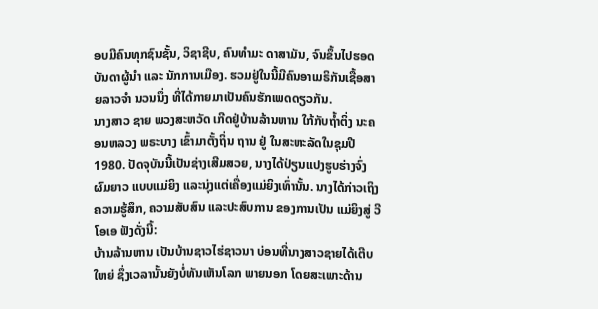ອບມີຄົນທຸກຊົນຊັ້ນ, ວິຊາຊີບ, ຄົນທຳມະ ດາສາມັນ, ຈົນຂຶ້ນໄປຮອດບັນດາຜູ້ນຳ ແລະ ນັກການເມືອງ. ຮວມຢູ່ໃນນີ້ມີຄົນອາເມຣິກັນເຊື້ອສາຍລາວຈຳ ນວນນຶ່ງ ທີ່ໄດ້ກາຍມາເປັນຄົນຮັກເພດດຽວກັນ.
ນາງສາວ ຊາຍ ພວງສະຫວັດ ເກີດຢູ່ບ້ານລ້ານຫານ ໃກ້ກັບຖ້ຳຕິ່ງ ນະຄອນຫລວງ ພຣະບາງ ເຂົ້າມາຕັ້ງຖິ່ນ ຖານ ຢູ່ ໃນສະຫະລັດໃນຊຸມປີ 1980. ປັດຈຸບັນນີ້ເປັນຊ່າງເສີມສວຍ, ນາງໄດ້ປ່ຽນແປງຮູບຮ່າງຈົ່ງຜົມຍາວ ແບບແມ່ຍິງ ແລະນຸ່ງແຕ່ເຄື່ອງແມ່ຍິງເທົ່ານັ້ນ. ນາງໄດ້ກ່າວເຖິງຄວາມຮູ້ສຶກ, ຄວາມສັບສົນ ແລະປະສົບການ ຂອງການເປັນ ແມ່ຍິງສູ່ ວີໂອເອ ຟັງດັ່ງນີ້:
ບ້ານລ້ານຫານ ເປັນບ້ານຊາວໄຮ່ຊາວນາ ບ່ອນທີ່ນາງສາວຊາຍໄດ້ເຕີບໃຫຍ່ ຊຶ່ງເວລານັ້ນຍັງບໍ່ທັນເຫັນໂລກ ພາຍນອກ ໂດຍສະເພາະດ້ານ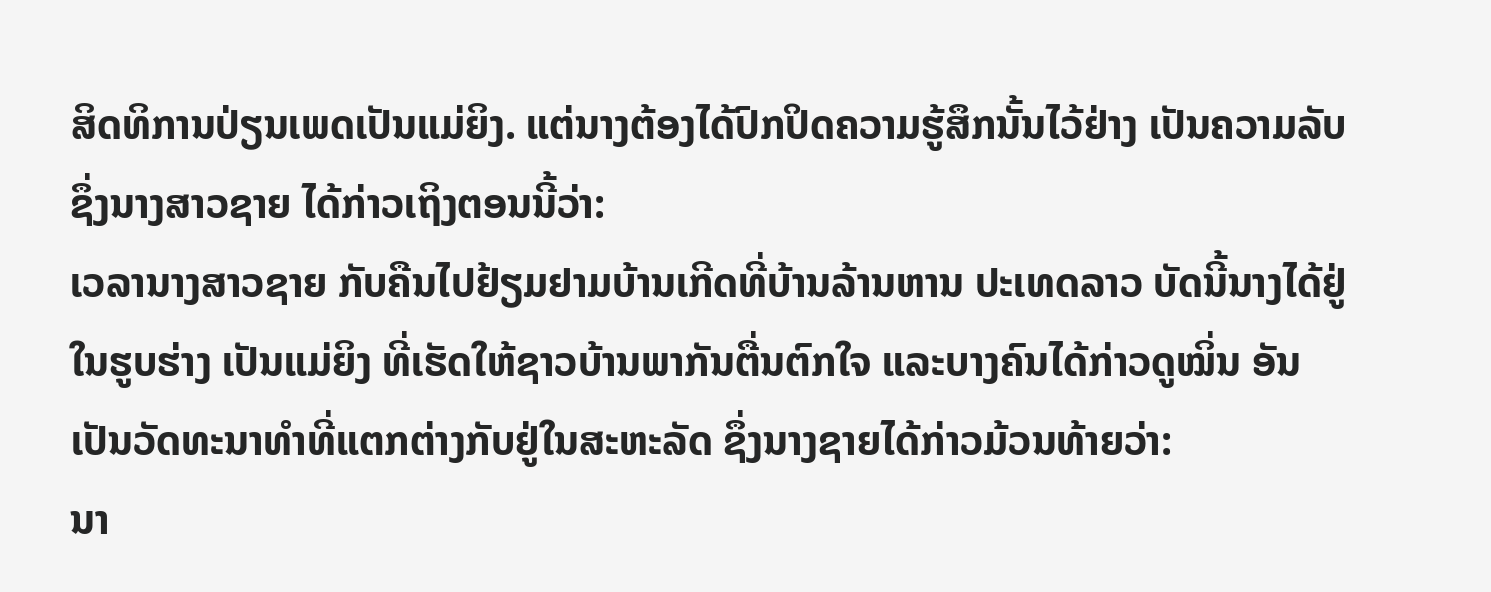ສິດທິການປ່ຽນເພດເປັນແມ່ຍິງ. ແຕ່ນາງຕ້ອງໄດ້ປົກປິດຄວາມຮູ້ສຶກນັ້ນໄວ້ຢ່າງ ເປັນຄວາມລັບ ຊຶ່ງນາງສາວຊາຍ ໄດ້ກ່າວເຖິງຕອນນີ້ວ່າ:
ເວລານາງສາວຊາຍ ກັບຄືນໄປຢ້ຽມຢາມບ້ານເກີດທີ່ບ້ານລ້ານຫານ ປະເທດລາວ ບັດນີ້ນາງໄດ້ຢູ່ໃນຮູບຮ່າງ ເປັນແມ່ຍິງ ທີ່ເຮັດໃຫ້ຊາວບ້ານພາກັນຕື່ນຕົກໃຈ ແລະບາງຄົນໄດ້ກ່າວດູໝິ່ນ ອັນເປັນວັດທະນາທຳທີ່ແຕກຕ່າງກັບຢູ່ໃນສະຫະລັດ ຊຶ່ງນາງຊາຍໄດ້ກ່າວມ້ວນທ້າຍວ່າ:
ນາ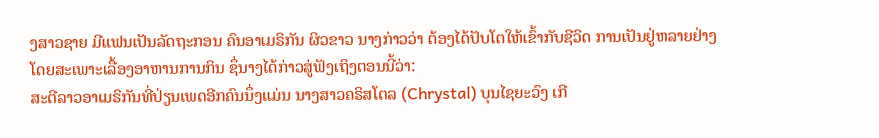ງສາວຊາຍ ມີແຟນເປັນລັດຖະກອນ ຄົນອາເມຣິກັນ ຜິວຂາວ ນາງກ່າວວ່າ ຕ້ອງໄດ້ປັບໂຕໃຫ້ເຂົ້າກັບຊີວິດ ການເປັນຢູ່ຫລາຍຢ່າງ ໂດຍສະເພາະເລື້ອງອາຫານການກິນ ຊຶ່ນາງໄດ້ກ່າວສູ່ຟັງເຖິງຕອນນີ້ວ່າ:
ສະຕີລາວອາເມຣິກັນທີ່ປ່ຽນເພດອີກຄົນນຶ່ງແມ່ນ ນາງສາວຄຣິສໂຕລ (Chrystal) ບຸນໄຊຍະວົງ ເກີ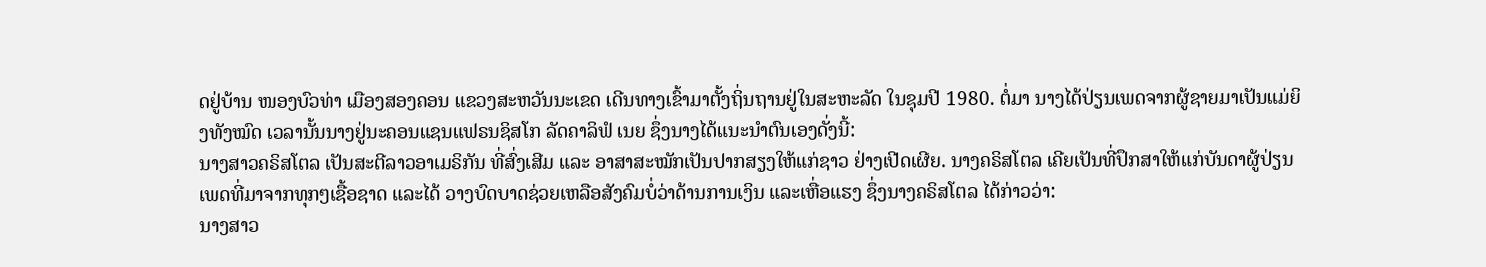ດຢູ່ບ້ານ ໜອງບົວທ່າ ເມືອງສອງຄອນ ແຂວງສະຫວັນນະເຂດ ເດີນທາງເຂົ້າມາຕັ້ງຖິ່ນຖານຢູ່ໃນສະຫະລັດ ໃນຊຸມປີ 1980. ຕໍ່ມາ ນາງໄດ້ປ່ຽນເພດຈາກຜູ້ຊາຍມາເປັນແມ່ຍິງທັງໝົດ ເວລານັ້ນນາງຢູ່ນະຄອນແຊນແຟຣນຊິສໂກ ລັດຄາລິຟໍ ເນຍ ຊຶ່ງນາງໄດ້ແນະນຳຕົນເອງດັ່ງນີ້:
ນາງສາວຄຣິສໂຕລ ເປັນສະຕີລາວອາເມຣິກັນ ທີ່ສົ່ງເສີມ ແລະ ອາສາສະໝັກເປັນປາກສຽງໃຫ້ແກ່ຊາວ ຢ່າງເປີດເຜີຍ. ນາງຄຣິສໂຕລ ເຄີຍເປັນທີ່ປຶກສາໃຫ້ແກ່ບັນດາຜູ້ປ່ຽນເພດທີ່ມາຈາກທຸກໆເຊື້ອຊາດ ແລະໄດ້ ວາງບົດບາດຊ່ວຍເຫລືອສັງຄົມບໍ່ວ່າດ້ານການເງິນ ແລະເຫື່ອແຮງ ຊຶ່ງນາງຄຣິສໂຕລ ໄດ້ກ່າວວ່າ:
ນາງສາວ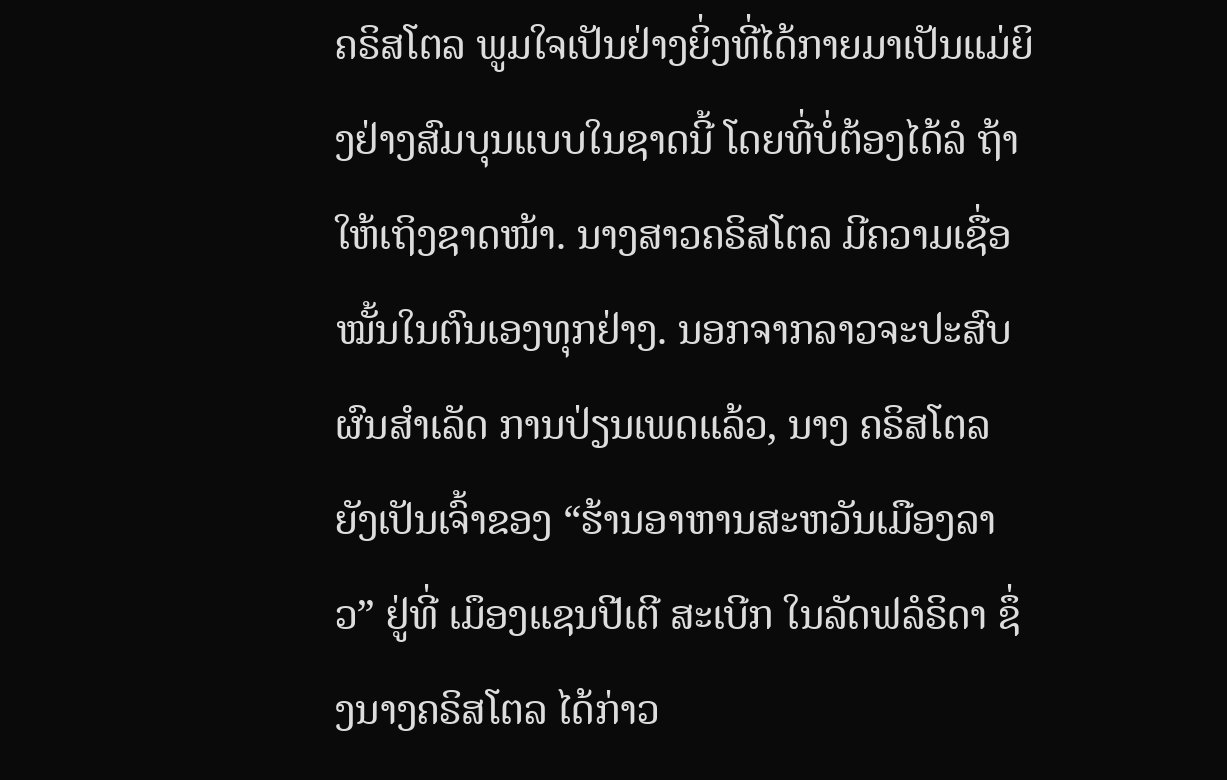ຄຣິສໂຕລ ພູມໃຈເປັນຢ່າງຍິ່ງທີ່ໄດ້ກາຍມາເປັນແມ່ຍິງຢ່າງສົມບຸນແບບໃນຊາດນີ້ ໂດຍທີ່ບໍ່ຕ້ອງໄດ້ລໍ ຖ້າ ໃຫ້ເຖິງຊາດໜ້າ. ນາງສາວຄຣິສໂຕລ ມີຄວາມເຊື່ອໝັ້ນໃນຕົນເອງທຸກຢ່າງ. ນອກຈາກລາວຈະປະສົບຜົນສຳເລັດ ການປ່ຽນເພດແລ້ວ, ນາງ ຄຣິສໂຕລ ຍັງເປັນເຈົ້າຂອງ “ຮ້ານອາຫານສະຫວັນເມືອງລາວ” ຢູ່ທີ່ ເມຶອງແຊນປີເຕີ ສະເບີກ ໃນລັດຟລໍຣິດາ ຊຶ່ງນາງຄຣິສໂຕລ ໄດ້ກ່າວ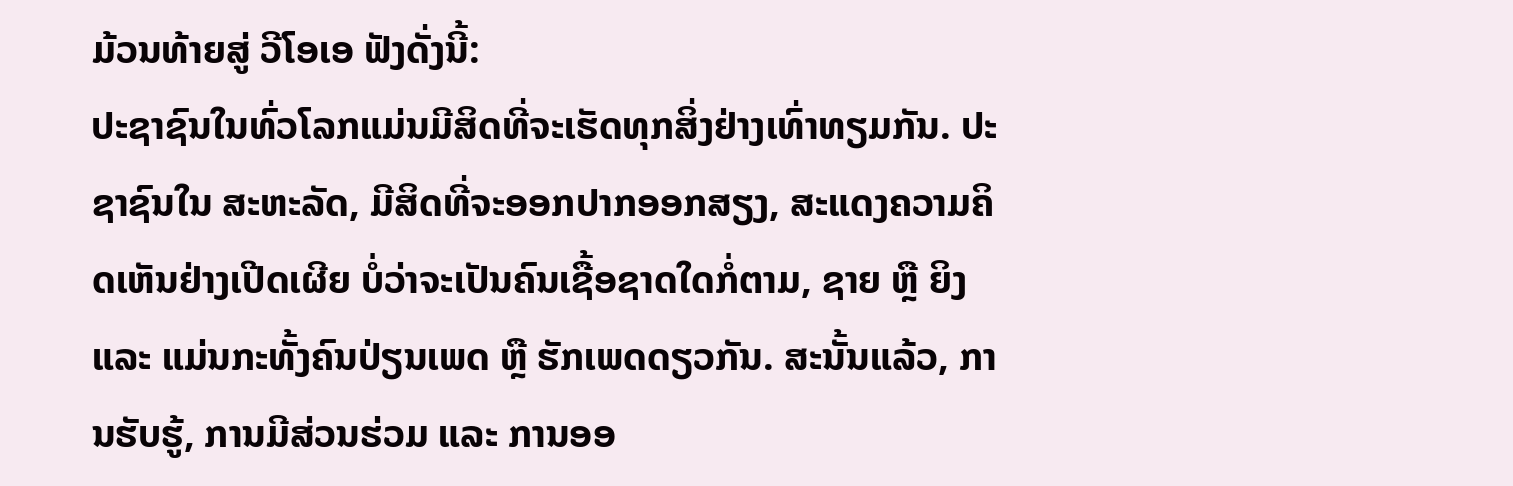ມ້ວນທ້າຍສູ່ ວີໂອເອ ຟັງດັ່ງນີ້:
ປະຊາຊົນໃນທົ່ວໂລກແມ່ນມີສິດທີ່ຈະເຮັດທຸກສິ່ງຢ່າງເທົ່າທຽມກັນ. ປະຊາຊົນໃນ ສະຫະລັດ, ມີສິດທີ່ຈະອອກປາກອອກສຽງ, ສະແດງຄວາມຄິດເຫັນຢ່າງເປີດເຜີຍ ບໍ່ວ່າຈະເປັນຄົນເຊື້ອຊາດໃດກໍ່ຕາມ, ຊາຍ ຫຼື ຍິງ ແລະ ແມ່ນກະທັ້ງຄົນປ່ຽນເພດ ຫຼື ຮັກເພດດຽວກັນ. ສະນັ້ນແລ້ວ, ການຮັບຮູ້, ການມີສ່ວນຮ່ວມ ແລະ ການອອ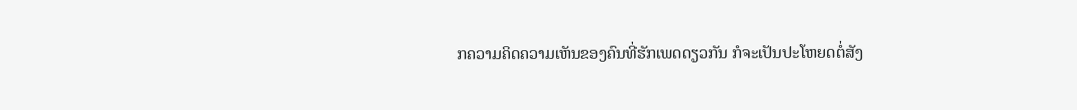ກຄວາມຄິດຄວາມເຫັນຂອງຄົນທີ່ຮັກເພດດຽວກັນ ກໍຈະເປັນປະໂຫຍດຕໍ່ສັງ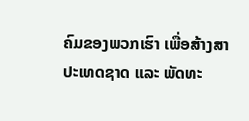ຄົມຂອງພວກເຮົາ ເພື່ອສ້າງສາປະເທດຊາດ ແລະ ພັດທະ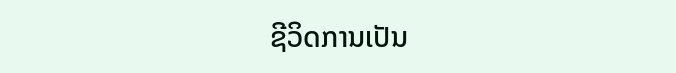ຊີວິດການເປັນ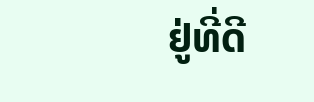ຢູ່ທີ່ດີ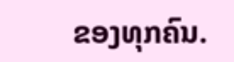ຂອງທຸກຄົນ.